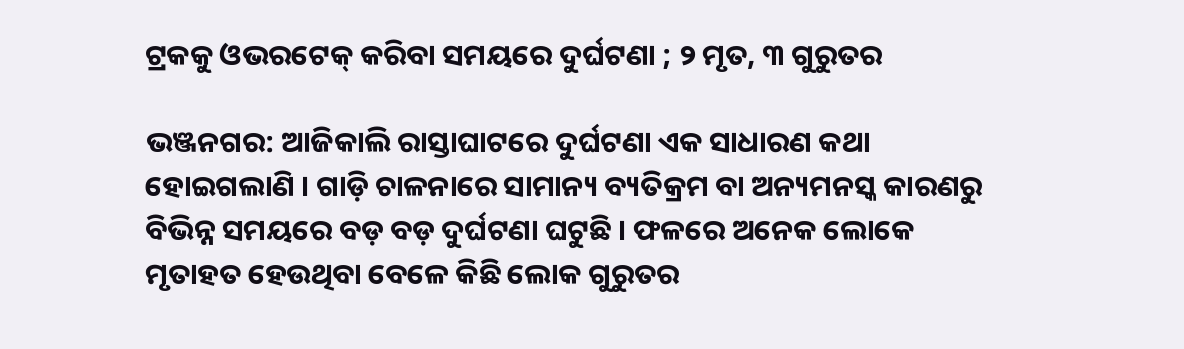ଟ୍ରକକୁ ଓଭରଟେକ୍ କରିବା ସମୟରେ ଦୁର୍ଘଟଣା ; ୨ ମୃତ, ୩ ଗୁରୁତର

ଭଞ୍ଜନଗର: ଆଜିକାଲି ରାସ୍ତାଘାଟରେ ଦୁର୍ଘଟଣା ଏକ ସାଧାରଣ କଥା ହୋଇଗଲାଣି । ଗାଡ଼ି ଚାଳନାରେ ସାମାନ୍ୟ ବ୍ୟତିକ୍ରମ ବା ଅନ୍ୟମନସ୍କ କାରଣରୁ ବିଭିନ୍ନ ସମୟରେ ବଡ଼ ବଡ଼ ଦୁର୍ଘଟଣା ଘଟୁଛି । ଫଳରେ ଅନେକ ଲୋକେ ମୃତାହତ ହେଉଥିବା ବେଳେ କିଛି ଲୋକ ଗୁରୁତର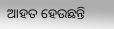ଆହତ ହେଉଛନ୍ତି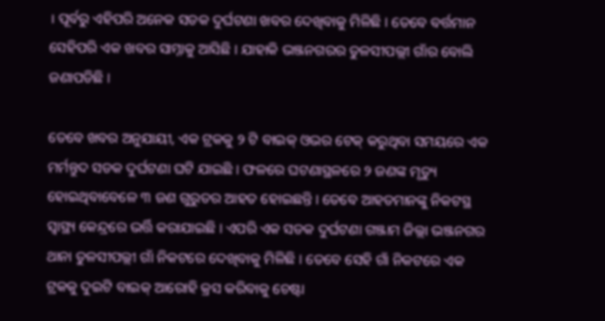। ପୂର୍ବରୁ ଏହିପରି ଅନେକ ସଡକ ଦୁର୍ଘଟଣା ଖବର ଦେଖିବାକୁ ମିଳିଛି । ତେବେ ବର୍ତ୍ତମାନ ସେହିପରି ଏକ ଖବର ସାମ୍ନାକୁ ଆସିଛି । ଯାହାକି ଭଞ୍ଜନଗରର ତୁଳସୀପଲ୍ଲୀ ଗାଁର ବୋଲି ଜଣାପଡିଛି ।

ତେବେ ଖବର ଅନୁଯାୟୀ, ଏକ ଟ୍ରକକୁ ୨ ଟି ବାଇକ୍ ଓଭର ଟେକ୍ କରୁଥିବା ସମୟରେ ଏକ ମର୍ମନ୍ତୁଦ ସଡକ ଦୁର୍ଘଟଣା ଘଟି ଯାଇଛି । ଫଳରେ ଘଟଣାସ୍ଥଳରେ ୨ ଜଣଙ୍କ ମୃତ୍ୟୁ ହୋଇଥିବାବେଳେ ୩ ଜଣ ଗୁରୁତର ଆହତ ହୋଇଛନ୍ତି । ତେବେ ଆହତମାନଙ୍କୁ ନିକଟସ୍ଥ ସ୍ୱାସ୍ଥ୍ୟ କେନ୍ଦ୍ରରେ ଭର୍ତ୍ତି କରାଯାଇଛି । ଏପରି ଏକ ସଡକ ଦୁର୍ଘଟଣା ଗଞ୍ଜାମ ଜିଲ୍ଲା ଭଞ୍ଜନଗର ଥାନା ତୁଳସୀପଲ୍ଲୀ ଗାଁ ନିକଟରେ ଦେଖିବାକୁ ମିଳିଛି । ତେବେ ସେହି ଗାଁ ନିକଟରେ ଏକ ଟ୍ରକକୁ ଦୁଇଟି ବାଇକ୍ ଆରୋହି କ୍ରସ କରିବାକୁ ଚେଷ୍ଟା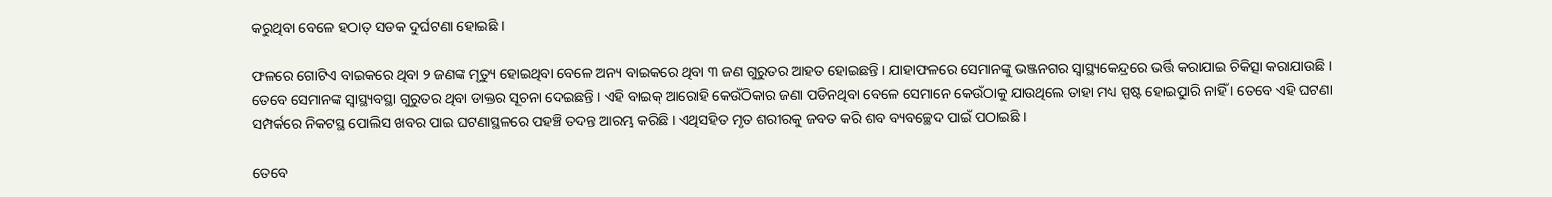କରୁଥିବା ବେଳେ ହଠାତ୍ ସଡକ ଦୁର୍ଘଟଣା ହୋଇଛି ।

ଫଳରେ ଗୋଟିଏ ବାଇକରେ ଥିବା ୨ ଜଣଙ୍କ ମୃତ୍ୟୁ ହୋଇଥିବା ବେଳେ ଅନ୍ୟ ବାଇକରେ ଥିବା ୩ ଜଣ ଗୁରୁତର ଆହତ ହୋଇଛନ୍ତି । ଯାହାଫଳରେ ସେମାନଙ୍କୁ ଭଞ୍ଜନଗର ସ୍ୱାସ୍ଥ୍ୟକେନ୍ଦ୍ରରେ ଭର୍ତ୍ତି କରାଯାଇ ଚିକିତ୍ସା କରାଯାଉଛି । ତେବେ ସେମାନଙ୍କ ସ୍ୱାସ୍ଥ୍ୟବସ୍ଥା ଗୁରୁତର ଥିବା ଡାକ୍ତର ସୂଚନା ଦେଇଛନ୍ତି । ଏହି ବାଇକ୍ ଆରୋହି କେଉଁଠିକାର ଜଣା ପଡିନଥିବା ବେଳେ ସେମାନେ କେଉଁଠାକୁ ଯାଉଥିଲେ ତାହା ମଧ୍ୟ ସ୍ପଷ୍ଟ ହୋଇୁପାରି ନାହିଁ । ତେବେ ଏହି ଘଟଣା ସମ୍ପର୍କରେ ନିକଟସ୍ଥ ପୋଲିସ ଖବର ପାଇ ଘଟଣାସ୍ଥଳରେ ପହଞ୍ଚି ତଦନ୍ତ ଆରମ୍ଭ କରିଛି । ଏଥିସହିତ ମୃତ ଶରୀରକୁ ଜବତ କରି ଶବ ବ୍ୟବଚ୍ଛେଦ ପାଇଁ ପଠାଇଛି ।

ତେବେ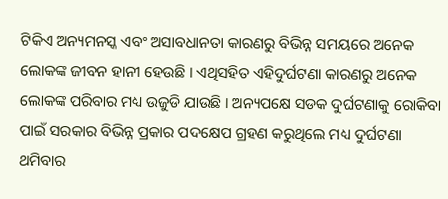ଟିକିଏ ଅନ୍ୟମନସ୍କ ଏବଂ ଅସାବଧାନତା କାରଣରୁ ବିଭିନ୍ନ ସମୟରେ ଅନେକ ଲୋକଙ୍କ ଜୀବନ ହାନୀ ହେଉଛି । ଏଥିସହିତ ଏହିଦୁର୍ଘଟଣା କାରଣରୁ ଅନେକ ଲୋକଙ୍କ ପରିବାର ମଧ୍ୟ ଉଜୁଡି ଯାଉଛି । ଅନ୍ୟପକ୍ଷେ ସଡକ ଦୁର୍ଘଟଣାକୁ ରୋକିବା ପାଇଁ ସରକାର ବିଭିନ୍ନ ପ୍ରକାର ପଦକ୍ଷେପ ଗ୍ରହଣ କରୁଥିଲେ ମଧ୍ୟ ଦୁର୍ଘଟଣା ଥମିବାର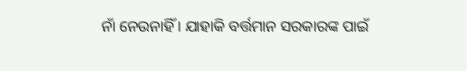ନାଁ ନେଉନାହିଁ । ଯାହାକି ବର୍ତ୍ତମାନ ସରକାରଙ୍କ ପାଇଁ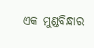ଏକ ମୁଣ୍ଡବିନ୍ଧାର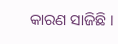କାରଣ ସାଜିଛି ।